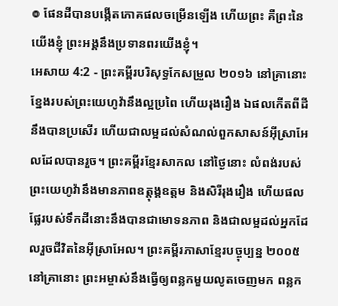៙ ផែនដីបានបង្កើតភោគផលចម្រើនឡើង ហើយព្រះ គឺព្រះនៃយើងខ្ញុំ ព្រះអង្គនឹងប្រទានពរយើងខ្ញុំ។
អេសាយ 4:2 - ព្រះគម្ពីរបរិសុទ្ធកែសម្រួល ២០១៦ នៅគ្រានោះ ខ្នែងរបស់ព្រះយេហូវ៉ានឹងល្អប្រពៃ ហើយរុងរឿង ឯផលកើតពីដីនឹងបានប្រសើរ ហើយជាលម្អដល់សំណល់ពួកសាសន៍អ៊ីស្រាអែលដែលបានរួច។ ព្រះគម្ពីរខ្មែរសាកល នៅថ្ងៃនោះ លំពង់របស់ព្រះយេហូវ៉ានឹងមានភាពឧត្ដុង្គឧត្ដម និងសិរីរុងរឿង ហើយផលផ្លែរបស់ទឹកដីនោះនឹងបានជាមោទនភាព និងជាលម្អដល់អ្នកដែលរួចជីវិតនៃអ៊ីស្រាអែល។ ព្រះគម្ពីរភាសាខ្មែរបច្ចុប្បន្ន ២០០៥ នៅគ្រានោះ ព្រះអម្ចាស់នឹងធ្វើឲ្យពន្លកមួយលូតចេញមក ពន្លក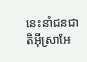នេះនាំជនជាតិអ៊ីស្រាអែ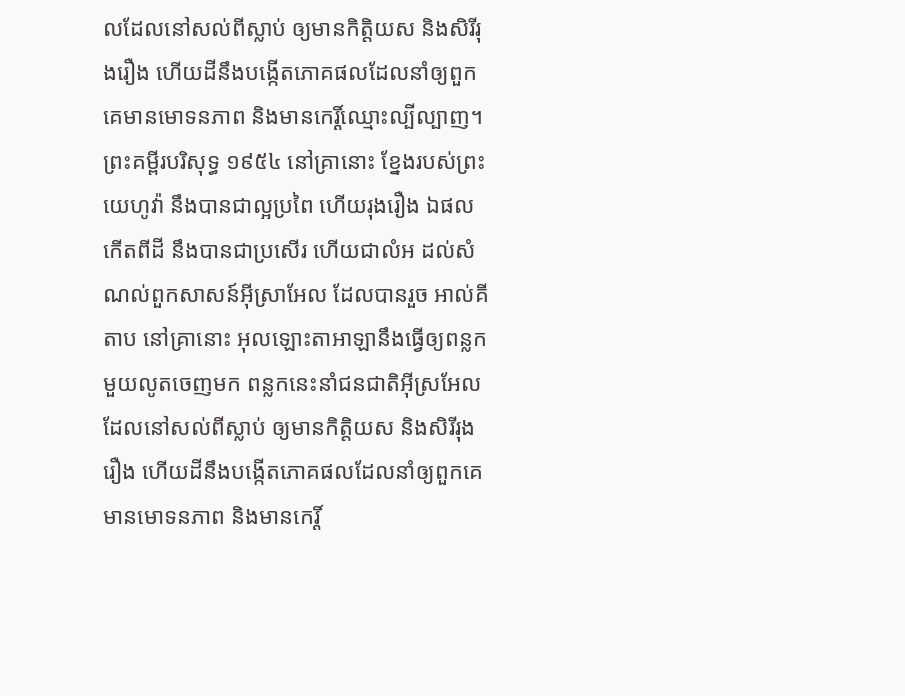លដែលនៅសល់ពីស្លាប់ ឲ្យមានកិត្តិយស និងសិរីរុងរឿង ហើយដីនឹងបង្កើតភោគផលដែលនាំឲ្យពួកគេមានមោទនភាព និងមានកេរ្តិ៍ឈ្មោះល្បីល្បាញ។ ព្រះគម្ពីរបរិសុទ្ធ ១៩៥៤ នៅគ្រានោះ ខ្នែងរបស់ព្រះយេហូវ៉ា នឹងបានជាល្អប្រពៃ ហើយរុងរឿង ឯផលកើតពីដី នឹងបានជាប្រសើរ ហើយជាលំអ ដល់សំណល់ពួកសាសន៍អ៊ីស្រាអែល ដែលបានរួច អាល់គីតាប នៅគ្រានោះ អុលឡោះតាអាឡានឹងធ្វើឲ្យពន្លកមួយលូតចេញមក ពន្លកនេះនាំជនជាតិអ៊ីស្រអែលដែលនៅសល់ពីស្លាប់ ឲ្យមានកិត្តិយស និងសិរីរុងរឿង ហើយដីនឹងបង្កើតភោគផលដែលនាំឲ្យពួកគេមានមោទនភាព និងមានកេរ្តិ៍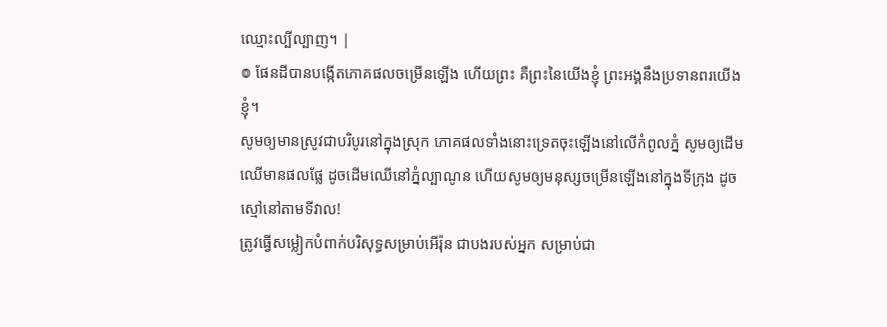ឈ្មោះល្បីល្បាញ។ |
៙ ផែនដីបានបង្កើតភោគផលចម្រើនឡើង ហើយព្រះ គឺព្រះនៃយើងខ្ញុំ ព្រះអង្គនឹងប្រទានពរយើងខ្ញុំ។
សូមឲ្យមានស្រូវជាបរិបូរនៅក្នុងស្រុក ភោគផលទាំងនោះទ្រេតចុះឡើងនៅលើកំពូលភ្នំ សូមឲ្យដើមឈើមានផលផ្លែ ដូចដើមឈើនៅភ្នំល្បាណូន ហើយសូមឲ្យមនុស្សចម្រើនឡើងនៅក្នុងទីក្រុង ដូចស្មៅនៅតាមទីវាល!
ត្រូវធ្វើសម្លៀកបំពាក់បរិសុទ្ធសម្រាប់អើរ៉ុន ជាបងរបស់អ្នក សម្រាប់ជា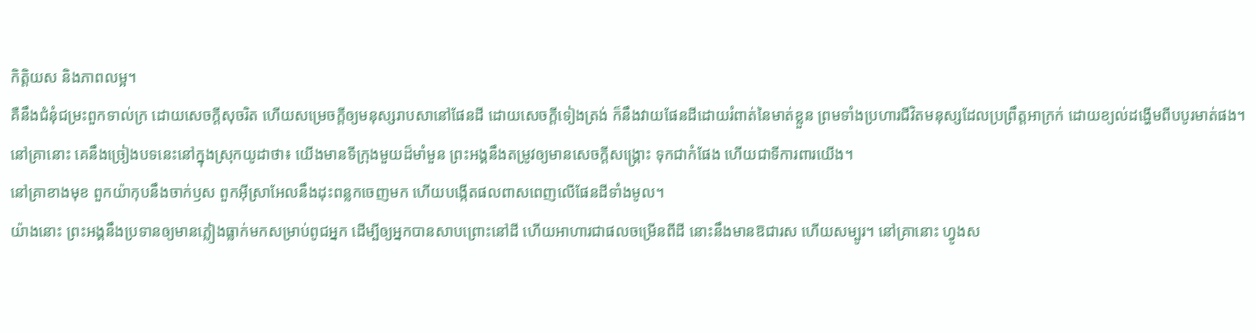កិត្តិយស និងភាពលម្អ។
គឺនឹងជំនុំជម្រះពួកទាល់ក្រ ដោយសេចក្ដីសុចរិត ហើយសម្រេចក្តីឲ្យមនុស្សរាបសានៅផែនដី ដោយសេចក្ដីទៀងត្រង់ ក៏នឹងវាយផែនដីដោយរំពាត់នៃមាត់ខ្លួន ព្រមទាំងប្រហារជីវិតមនុស្សដែលប្រព្រឹត្តអាក្រក់ ដោយខ្យល់ដង្ហើមពីបបូរមាត់ផង។
នៅគ្រានោះ គេនឹងច្រៀងបទនេះនៅក្នុងស្រុកយូដាថា៖ យើងមានទីក្រុងមួយដ៏មាំមួន ព្រះអង្គនឹងតម្រូវឲ្យមានសេចក្ដីសង្គ្រោះ ទុកជាកំផែង ហើយជាទីការពារយើង។
នៅគ្រាខាងមុខ ពួកយ៉ាកុបនឹងចាក់ឫស ពួកអ៊ីស្រាអែលនឹងដុះពន្លកចេញមក ហើយបង្កើតផលពាសពេញលើផែនដីទាំងមូល។
យ៉ាងនោះ ព្រះអង្គនឹងប្រទានឲ្យមានភ្លៀងធ្លាក់មកសម្រាប់ពូជអ្នក ដើម្បីឲ្យអ្នកបានសាបព្រោះនៅដី ហើយអាហារជាផលចម្រើនពីដី នោះនឹងមានឱជារស ហើយសម្បូរ។ នៅគ្រានោះ ហ្វូងស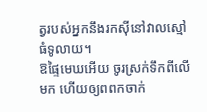ត្វរបស់អ្នកនឹងរកស៊ីនៅវាលស្មៅធំទូលាយ។
ឱផ្ទៃមេឃអើយ ចូរស្រក់ទឹកពីលើមក ហើយឲ្យពពកចាក់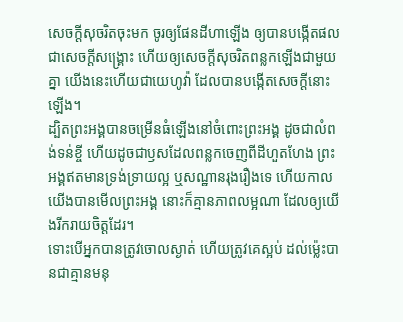សេចក្ដីសុចរិតចុះមក ចូរឲ្យផែនដីហាឡើង ឲ្យបានបង្កើតផលជាសេចក្ដីសង្គ្រោះ ហើយឲ្យសេចក្ដីសុចរិតពន្លកឡើងជាមួយគ្នា យើងនេះហើយជាយេហូវ៉ា ដែលបានបង្កើតសេចក្ដីនោះឡើង។
ដ្បិតព្រះអង្គបានចម្រើនធំឡើងនៅចំពោះព្រះអង្គ ដូចជាលំពង់ទន់ខ្ចី ហើយដូចជាឫសដែលពន្លកចេញពីដីហួតហែង ព្រះអង្គឥតមានទ្រង់ទ្រាយល្អ ឬសណ្ឋានរុងរឿងទេ ហើយកាលយើងបានមើលព្រះអង្គ នោះក៏គ្មានភាពលម្អណា ដែលឲ្យយើងរីករាយចិត្តដែរ។
ទោះបើអ្នកបានត្រូវចោលស្ងាត់ ហើយត្រូវគេស្អប់ ដល់ម៉្លេះបានជាគ្មានមនុ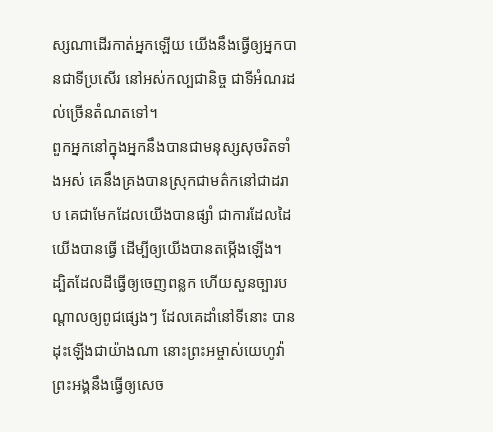ស្សណាដើរកាត់អ្នកឡើយ យើងនឹងធ្វើឲ្យអ្នកបានជាទីប្រសើរ នៅអស់កល្បជានិច្ច ជាទីអំណរដល់ច្រើនតំណតទៅ។
ពួកអ្នកនៅក្នុងអ្នកនឹងបានជាមនុស្សសុចរិតទាំងអស់ គេនឹងគ្រងបានស្រុកជាមត៌កនៅជាដរាប គេជាមែកដែលយើងបានផ្សាំ ជាការដែលដៃយើងបានធ្វើ ដើម្បីឲ្យយើងបានតម្កើងឡើង។
ដ្បិតដែលដីធ្វើឲ្យចេញពន្លក ហើយសួនច្បារបណ្ដាលឲ្យពូជផ្សេងៗ ដែលគេដាំនៅទីនោះ បានដុះឡើងជាយ៉ាងណា នោះព្រះអម្ចាស់យេហូវ៉ា ព្រះអង្គនឹងធ្វើឲ្យសេច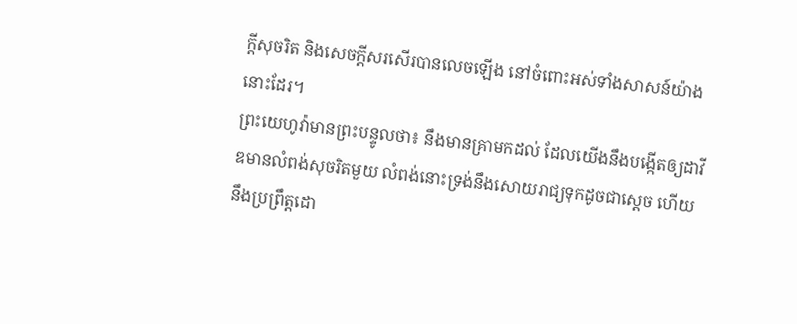ក្ដីសុចរិត និងសេចក្ដីសរសើរបានលេចឡើង នៅចំពោះអស់ទាំងសាសន៍យ៉ាងនោះដែរ។
ព្រះយេហូវ៉ាមានព្រះបន្ទូលថា៖ នឹងមានគ្រាមកដល់ ដែលយើងនឹងបង្កើតឲ្យដាវីឌមានលំពង់សុចរិតមួយ លំពង់នោះទ្រង់នឹងសោយរាជ្យទុកដូចជាស្តេច ហើយនឹងប្រព្រឹត្តដោ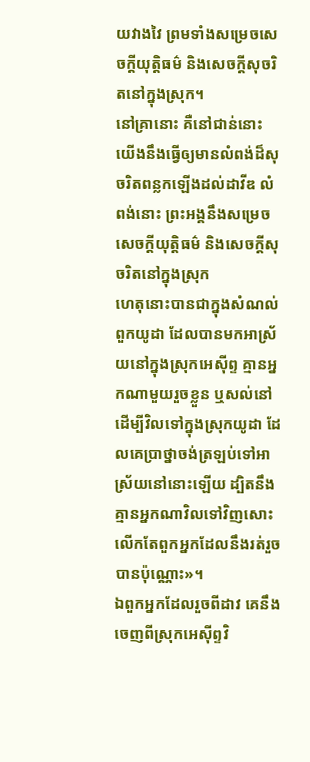យវាងវៃ ព្រមទាំងសម្រេចសេចក្ដីយុត្តិធម៌ និងសេចក្ដីសុចរិតនៅក្នុងស្រុក។
នៅគ្រានោះ គឺនៅជាន់នោះ យើងនឹងធ្វើឲ្យមានលំពង់ដ៏សុចរិតពន្លកឡើងដល់ដាវីឌ លំពង់នោះ ព្រះអង្គនឹងសម្រេចសេចក្ដីយុត្តិធម៌ និងសេចក្ដីសុចរិតនៅក្នុងស្រុក
ហេតុនោះបានជាក្នុងសំណល់ពួកយូដា ដែលបានមកអាស្រ័យនៅក្នុងស្រុកអេស៊ីព្ទ គ្មានអ្នកណាមួយរួចខ្លួន ឬសល់នៅ ដើម្បីវិលទៅក្នុងស្រុកយូដា ដែលគេប្រាថ្នាចង់ត្រឡប់ទៅអាស្រ័យនៅនោះឡើយ ដ្បិតនឹងគ្មានអ្នកណាវិលទៅវិញសោះ លើកតែពួកអ្នកដែលនឹងរត់រួចបានប៉ុណ្ណោះ»។
ឯពួកអ្នកដែលរួចពីដាវ គេនឹងចេញពីស្រុកអេស៊ីព្ទវិ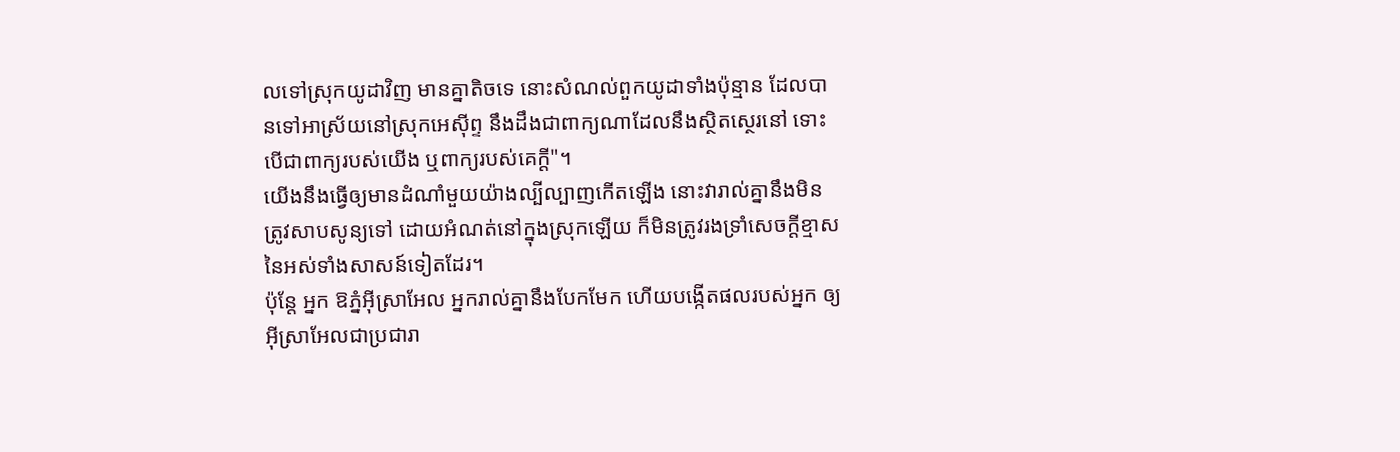លទៅស្រុកយូដាវិញ មានគ្នាតិចទេ នោះសំណល់ពួកយូដាទាំងប៉ុន្មាន ដែលបានទៅអាស្រ័យនៅស្រុកអេស៊ីព្ទ នឹងដឹងជាពាក្យណាដែលនឹងស្ថិតស្ថេរនៅ ទោះបើជាពាក្យរបស់យើង ឬពាក្យរបស់គេក្ដី"។
យើងនឹងធ្វើឲ្យមានដំណាំមួយយ៉ាងល្បីល្បាញកើតឡើង នោះវារាល់គ្នានឹងមិនត្រូវសាបសូន្យទៅ ដោយអំណត់នៅក្នុងស្រុកឡើយ ក៏មិនត្រូវរងទ្រាំសេចក្ដីខ្មាសនៃអស់ទាំងសាសន៍ទៀតដែរ។
ប៉ុន្តែ អ្នក ឱភ្នំអ៊ីស្រាអែល អ្នករាល់គ្នានឹងបែកមែក ហើយបង្កើតផលរបស់អ្នក ឲ្យអ៊ីស្រាអែលជាប្រជារា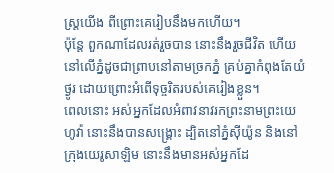ស្ត្រយើង ពីព្រោះគេរៀបនឹងមកហើយ។
ប៉ុន្តែ ពួកណាដែលរត់រួចបាន នោះនឹងរួចជីវិត ហើយនៅលើភ្នំដូចជាព្រាបនៅតាមច្រកភ្នំ គ្រប់គ្នាកំពុងតែយំថ្ងូរ ដោយព្រោះអំពើទុច្ចរិតរបស់គេរៀងខ្លួន។
ពេលនោះ អស់អ្នកដែលអំពាវនាវរកព្រះនាមព្រះយេហូវ៉ា នោះនឹងបានសង្គ្រោះ ដ្បិតនៅភ្នំស៊ីយ៉ូន និងនៅក្រុងយេរូសាឡិម នោះនឹងមានអស់អ្នកដែ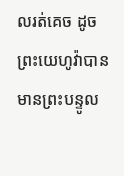លរត់គេច ដូចព្រះយេហូវ៉ាបានមានព្រះបន្ទូល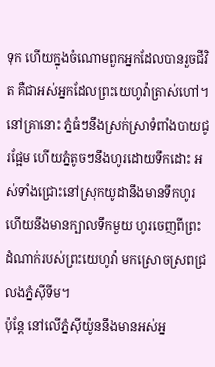ទុក ហើយក្នុងចំណោមពួកអ្នកដែលបានរួចជីវិត គឺជាអស់អ្នកដែលព្រះយេហូវ៉ាត្រាស់ហៅ។
នៅគ្រានោះ ភ្នំធំៗនឹងស្រក់ស្រាទំពាំងបាយជូរផ្អែម ហើយភ្នំតូចៗនឹងហូរដោយទឹកដោះ អស់ទាំងជ្រោះនៅស្រុកយូដានឹងមានទឹកហូរ ហើយនឹងមានក្បាលទឹកមួយ ហូរចេញពីព្រះដំណាក់របស់ព្រះយេហូវ៉ា មកស្រោចស្រពជ្រលងភ្នំស៊ីទីម។
ប៉ុន្តែ នៅលើភ្នំស៊ីយ៉ូននឹងមានអស់អ្ន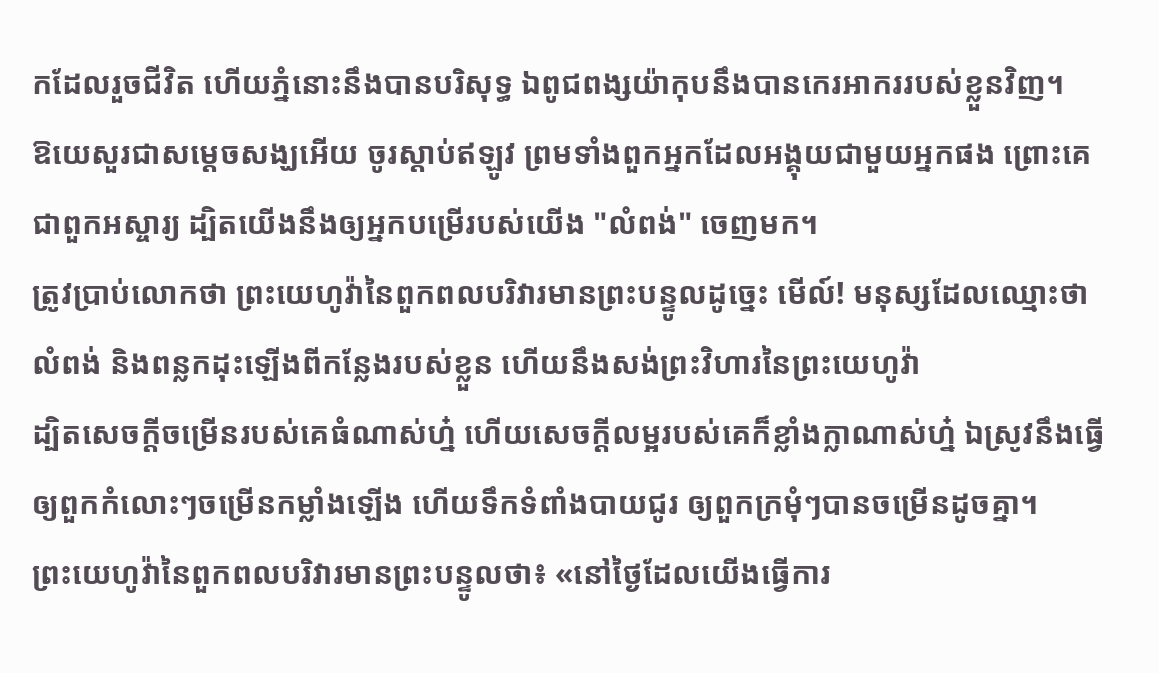កដែលរួចជីវិត ហើយភ្នំនោះនឹងបានបរិសុទ្ធ ឯពូជពង្សយ៉ាកុបនឹងបានកេរអាកររបស់ខ្លួនវិញ។
ឱយេសួរជាសម្ដេចសង្ឃអើយ ចូរស្តាប់ឥឡូវ ព្រមទាំងពួកអ្នកដែលអង្គុយជាមួយអ្នកផង ព្រោះគេជាពួកអស្ចារ្យ ដ្បិតយើងនឹងឲ្យអ្នកបម្រើរបស់យើង "លំពង់" ចេញមក។
ត្រូវប្រាប់លោកថា ព្រះយេហូវ៉ានៃពួកពលបរិវារមានព្រះបន្ទូលដូច្នេះ មើល៍! មនុស្សដែលឈ្មោះថា លំពង់ និងពន្លកដុះឡើងពីកន្លែងរបស់ខ្លួន ហើយនឹងសង់ព្រះវិហារនៃព្រះយេហូវ៉ា
ដ្បិតសេចក្ដីចម្រើនរបស់គេធំណាស់ហ្ន៎ ហើយសេចក្ដីលម្អរបស់គេក៏ខ្លាំងក្លាណាស់ហ្ន៎ ឯស្រូវនឹងធ្វើឲ្យពួកកំលោះៗចម្រើនកម្លាំងឡើង ហើយទឹកទំពាំងបាយជូរ ឲ្យពួកក្រមុំៗបានចម្រើនដូចគ្នា។
ព្រះយេហូវ៉ានៃពួកពលបរិវារមានព្រះបន្ទូលថា៖ «នៅថ្ងៃដែលយើងធ្វើការ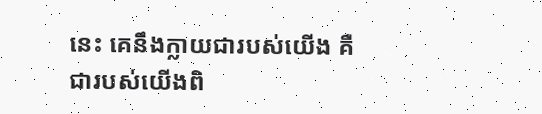នេះ គេនឹងក្លាយជារបស់យើង គឺជារបស់យើងពិ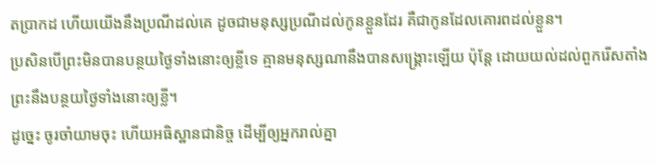តប្រាកដ ហើយយើងនឹងប្រណីដល់គេ ដូចជាមនុស្សប្រណីដល់កូនខ្លួនដែរ គឺជាកូនដែលគោរពដល់ខ្លួន។
ប្រសិនបើព្រះមិនបានបន្ថយថ្ងៃទាំងនោះឲ្យខ្លីទេ គ្មានមនុស្សណានឹងបានសង្គ្រោះឡើយ ប៉ុន្តែ ដោយយល់ដល់ពួករើសតាំង ព្រះនឹងបន្ថយថ្ងៃទាំងនោះឲ្យខ្លី។
ដូច្នេះ ចូរចាំយាមចុះ ហើយអធិស្ឋានជានិច្ច ដើម្បីឲ្យអ្នករាល់គ្នា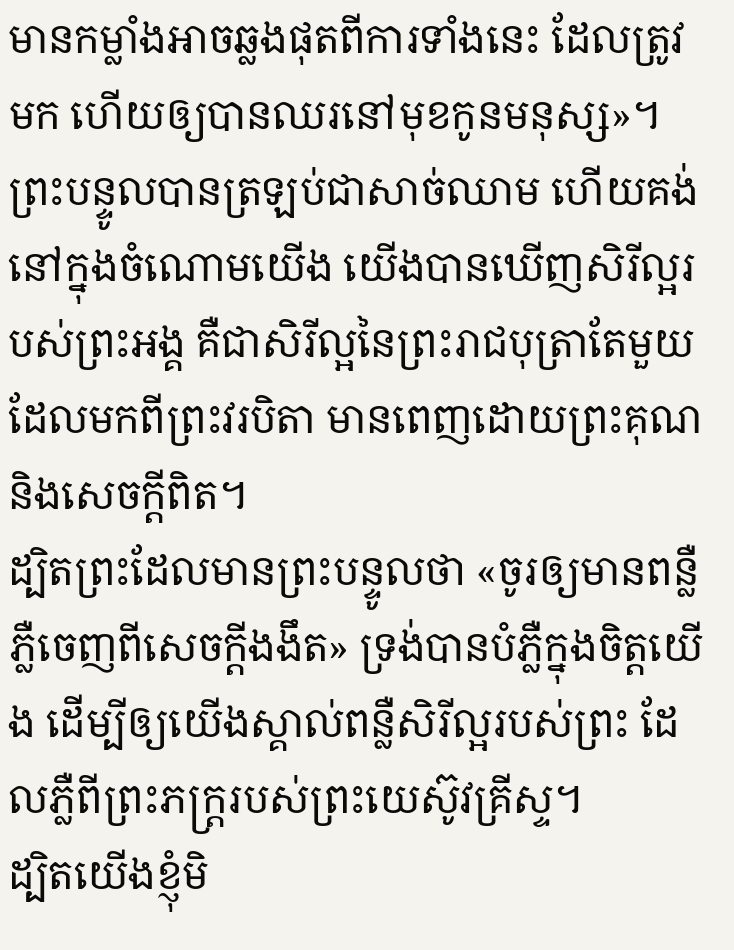មានកម្លាំងអាចឆ្លងផុតពីការទាំងនេះ ដែលត្រូវមក ហើយឲ្យបានឈរនៅមុខកូនមនុស្ស»។
ព្រះបន្ទូលបានត្រឡប់ជាសាច់ឈាម ហើយគង់នៅក្នុងចំណោមយើង យើងបានឃើញសិរីល្អរបស់ព្រះអង្គ គឺជាសិរីល្អនៃព្រះរាជបុត្រាតែមួយ ដែលមកពីព្រះវរបិតា មានពេញដោយព្រះគុណ និងសេចក្តីពិត។
ដ្បិតព្រះដែលមានព្រះបន្ទូលថា «ចូរឲ្យមានពន្លឺភ្លឺចេញពីសេចក្តីងងឹត» ទ្រង់បានបំភ្លឺក្នុងចិត្តយើង ដើម្បីឲ្យយើងស្គាល់ពន្លឺសិរីល្អរបស់ព្រះ ដែលភ្លឺពីព្រះភក្ត្ររបស់ព្រះយេស៊ូវគ្រីស្ទ។
ដ្បិតយើងខ្ញុំមិ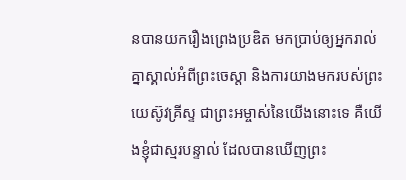នបានយករឿងព្រេងប្រឌិត មកប្រាប់ឲ្យអ្នករាល់គ្នាស្គាល់អំពីព្រះចេស្តា និងការយាងមករបស់ព្រះយេស៊ូវគ្រីស្ទ ជាព្រះអម្ចាស់នៃយើងនោះទេ គឺយើងខ្ញុំជាស្មរបន្ទាល់ ដែលបានឃើញព្រះ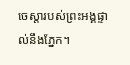ចេស្ដារបស់ព្រះអង្គផ្ទាល់នឹងភ្នែក។